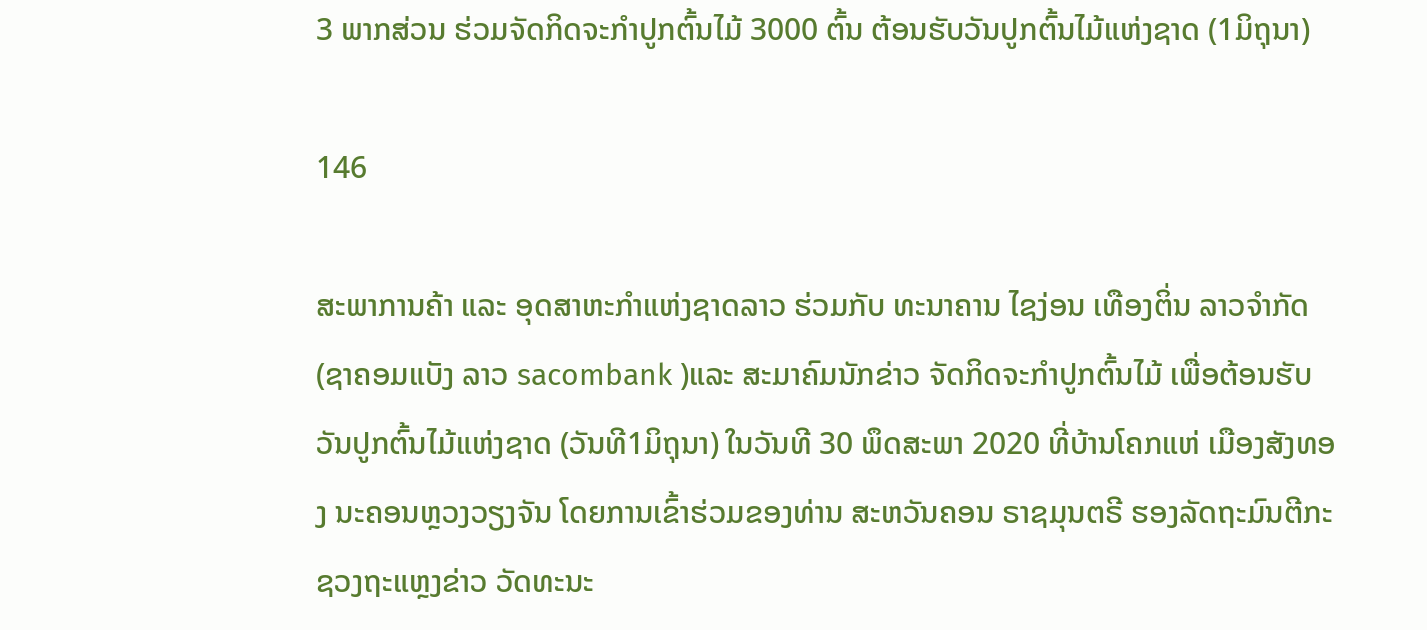3 ພາກສ່ວນ ຮ່ວມຈັດກິດຈະກຳປູກຕົ້ນໄມ້ 3000 ຕົ້ນ ຕ້ອນຮັບວັນປູກຕົ້ນໄມ້ແຫ່ງຊາດ (1ມິຖຸນາ)

146

ສະພາການຄ້າ ແລະ ອຸດສາຫະກຳແຫ່ງຊາດລາວ ຮ່ວມກັບ ທະນາຄານ ໄຊງ່ອນ ເທືອງຕິ່ນ ລາວຈຳກັດ (ຊາຄອມແບັງ ລາວ sacombank )ແລະ ສະມາຄົມນັກຂ່າວ ຈັດກິດຈະກຳປູກຕົ້ນໄມ້ ເພື່ອຕ້ອນຮັບ ວັນປູກຕົ້ນໄມ້ແຫ່ງຊາດ (ວັນທີ1ມິຖຸນາ) ໃນວັນທີ 30 ພຶດສະພາ 2020 ທີ່ບ້ານໂຄກແຫ່ ເມືອງສັງທອງ ນະຄອນຫຼວງວຽງຈັນ ໂດຍການເຂົ້າຮ່ວມຂອງທ່ານ ສະຫວັນຄອນ ຣາຊມຸນຕຣີ ຮອງລັດຖະມົນຕີກະຊວງຖະແຫຼງຂ່າວ ວັດທະນະ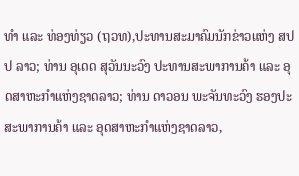ທຳ ແລະ ທ່ອງທ່ຽວ (ຖວທ),ປະທານສະມາຄົມນັກຂ່າວແຫ່ງ ສປປ ລາວ; ທ່ານ ອຸເດດ ສຸວັນນະວົງ ປະທານສະພາການຄ້າ ແລະ ອຸດສາຫະກຳແຫ່ງຊາດລາວ; ທ່ານ ດາວອນ ພະຈັນທະວົງ ຮອງປະສະພາການຄ້າ ແລະ ອຸດສາຫະກຳແຫ່ງຊາດລາວ,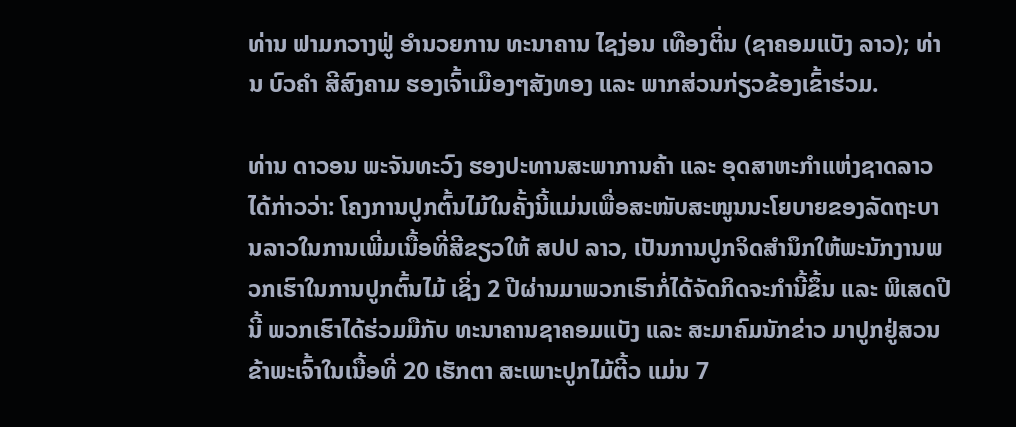ທ່ານ ຟາມກວາງຟູ່ ອຳນວຍການ ທະນາຄານ ໄຊງ່ອນ ເທືອງຕິ່ນ (ຊາຄອມແບັງ ລາວ); ທ່ານ ບົວຄຳ ສີສົງຄາມ ຮອງເຈົ້າເມືອງໆສັງທອງ ແລະ ພາກສ່ວນກ່ຽວຂ້ອງເຂົ້າຮ່ວມ.

ທ່ານ ດາວອນ ພະຈັນທະວົງ ຮອງປະທານສະພາການຄ້າ ແລະ ອຸດສາຫະກຳແຫ່ງຊາດລາວ ໄດ້ກ່າວວ່າ: ໂຄງການປູກຕົ້ນໄມ້ໃນຄັ້ງນີ້ແມ່ນເພື່ອສະໜັບສະໜູນນະໂຍບາຍຂອງລັດຖະບານລາວໃນການເພີ່ມເນື້ອທີ່ສີຂຽວໃຫ້ ສປປ ລາວ, ເປັນການປູກຈິດສຳນຶກໃຫ້ພະນັກງານພວກເຮົາໃນການປູກຕົ້ນໄມ້ ເຊິ່ງ 2 ປີຜ່ານມາພວກເຮົາກໍ່ໄດ້ຈັດກິດຈະກຳນີ້ຂຶ້ນ ແລະ ພິເສດປີນີ້ ພວກເຮົາໄດ້ຮ່ວມມືກັບ ທະນາຄານຊາຄອມແບັງ ແລະ ສະມາຄົມນັກຂ່າວ ມາປູກຢູ່ສວນຂ້າພະເຈົ້າໃນເນື້ອທີ່ 20 ເຮັກຕາ ສະເພາະປູກໄມ້ຕີ້ວ ແມ່ນ 7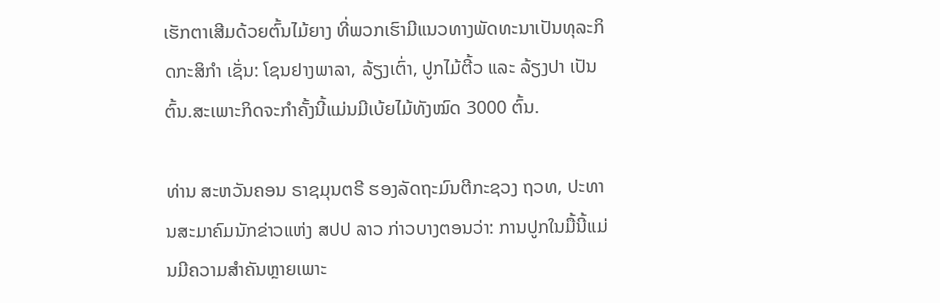ເຮັກຕາເສີມດ້ວຍຕົ້ນໄມ້ຍາງ ທີ່ພວກເຮົາມີແນວທາງພັດທະນາເປັນທຸລະກິດກະສິກຳ ເຊັ່ນ: ໂຊນຢາງພາລາ, ລ້ຽງເຕົ່າ, ປູກໄມ້ຕີ້ວ ແລະ ລ້ຽງປາ ເປັນຕົ້ນ.ສະເພາະກິດຈະກຳຄັ້ງນີ້ແມ່ນມີເບ້ຍໄມ້ທັງໝົດ 3000 ຕົ້ນ.

ທ່ານ ສະຫວັນຄອນ ຣາຊມຸນຕຣີ ຮອງລັດຖະມົນຕີກະຊວງ ຖວທ, ປະທານສະມາຄົມນັກຂ່າວແຫ່ງ ສປປ ລາວ ກ່າວບາງຕອນວ່າ: ການປູກໃນມື້ນີ້ແມ່ນມີຄວາມສຳຄັນຫຼາຍເພາະ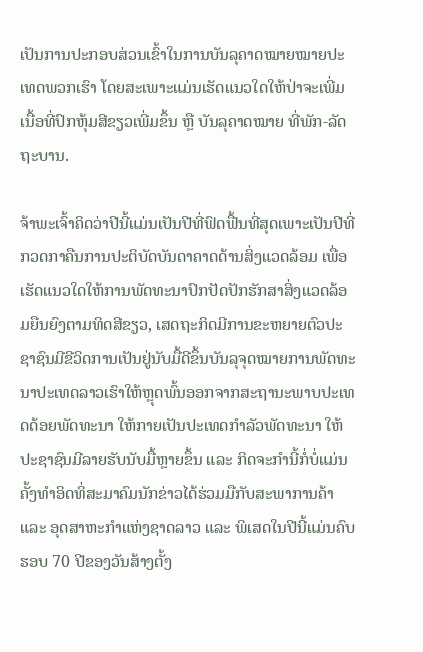ເປັນການປະກອບສ່ວນເຂົ້າໃນການບັນລຸຄາດໝາຍໝາຍປະເທດພວກເຮົາ ໂດຍສະເພາະແມ່ນເຮັດແນວໃດໃຫ້ປ່າຈະເພີ່ມເນື້ອທີ່ປົກຫຸ້ມສີຂຽວເພີ່ມຂຶ້ນ ຫຼື ບັນລຸຄາດໝາຍ ທີ່ພັກ-ລັດຖະບານ.

ຈ້າພະເຈົ້າຄິດວ່າປີນີ້ແມ່ນເປັນປີທີ່ຟົດຟື້ນທີ່ສຸດເພາະເປັນປີທີ່ກວດກາຄືນການປະຕິບັດບັນດາຄາດດ້ານສິ່ງແວດລ້ອມ ເພື່ອເຮັດແນວໃດໃຫ້ການພັດທະນາປົກປັດປັກຮັກສາສິ່ງແວດລ້ອມຍືນຍົງຕາມທິດສີຂຽວ, ເສດຖະກິດມີການຂະຫຍາຍຕົວປະຊາຊົນມີຂີວິດການເປັນຢູ່ນັບມື້ດີຂຶ້ນບັນລຸຈຸດໝາຍການພັດທະນາປະເທດລາວເຮົາໃຫ້ຫຼຸດພົ້ນອອກຈາກສະຖານະພາບປະເທດດ້ອຍພັດທະນາ ໃຫ້ກາຍເປັນປະເທດກຳລັວພັດທະນາ ໃຫ້ປະຊາຊົນມີລາຍຮັບນັບມື້ຫຼາຍຂຶ້ນ ແລະ ກິດຈະກຳນີ້ກໍ່ບໍ່ແມ່ນຄັ້ງທຳອິດທິ່ສະມາຄົມນັກຂ່າວໄດ້ຮ່ວມມືກັບສະພາການຄ້າ ແລະ ອຸດສາຫະກຳແຫ່ງຊາດລາວ ແລະ ພິເສດໃນປີນີ້ແມ່ນຄົບຮອບ 70 ປີຂອງວັນສ້າງຕັ້ງ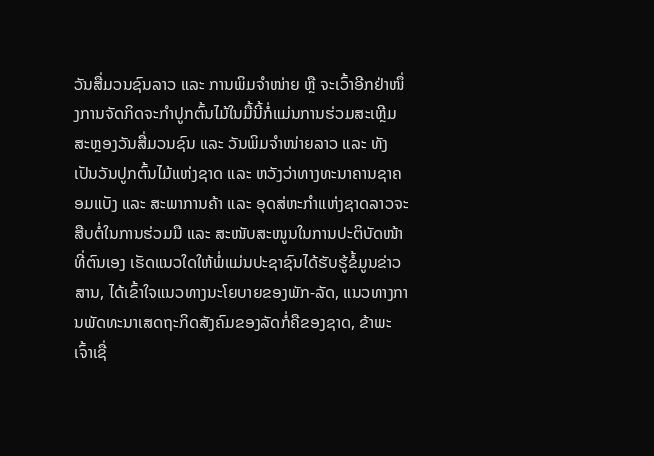ວັນສື່ມວນຊົນລາວ ແລະ ການພິມຈຳໜ່າຍ ຫຼື ຈະເວົ້າອີກຢ່າໜຶ່ງການຈັດກິດຈະກຳປູກຕົ້ນໄມ້ໃນມື້ນີ້ກໍ່ແມ່ນການຮ່ວມສະເຫຼີມສະຫຼອງວັນສື່ມວນຊົນ ແລະ ວັນພິມຈຳໜ່າຍລາວ ແລະ ທັງເປັນວັນປູກຕົ້ນໄມ້ແຫ່ງຊາດ ແລະ ຫວັງວ່າທາງທະນາຄານຊາຄອມແບັງ ແລະ ສະພາການຄ້າ ແລະ ອຸດສ່ຫະກຳແຫ່ງຊາດລາວຈະສືບຕໍ່ໃນການຮ່ວມມື ແລະ ສະໜັບສະໜູນໃນການປະຕິບັດໜ້າທີ່ຕົນເອງ ເຮັດແນວໃດໃຫ້ພໍ່ແມ່ນປະຊາຊົນໄດ້ຮັບຮູ້ຂໍ້ມູນຂ່າວສານ, ໄດ້ເຂົ້າໃຈແນວທາງນະໂຍບາຍຂອງພັກ-ລັດ, ແນວທາງການພັດທະນາເສດຖະກິດສັງຄົມຂອງລັດກໍ່ຄືຂອງຊາດ, ຂ້າພະເຈົ້າເຊື່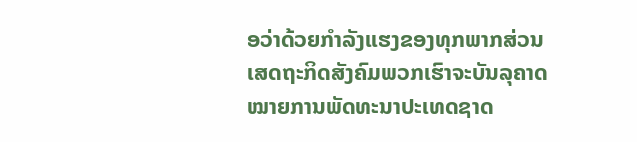ອວ່າດ້ວຍກຳລັງແຮງຂອງທຸກພາກສ່ວນ ເສດຖະກິດສັງຄົມພວກເຮົາຈະບັນລຸຄາດໝາຍການພັດທະນາປະເທດຊາດ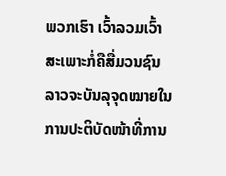ພວກເຮົາ ເວົ້າລວມເວົ້າສະເພາະກໍ່ຄືສື່ມວນຊົນລາວຈະບັນລຸຈຸດໝາຍໃນການປະຕິບັດໜ້າທີ່ການ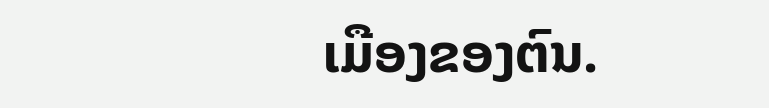ເມືອງຂອງຕົນ.